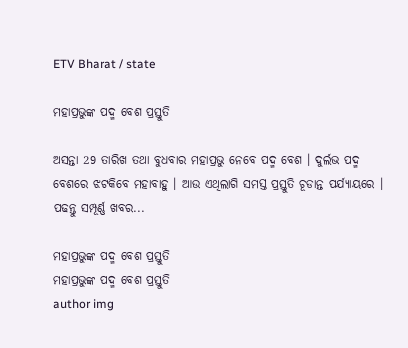ETV Bharat / state

ମହାପ୍ରଭୁଙ୍କ ପଦ୍ମ ବେଶ ପ୍ରସ୍ତୁତି

ଅସନ୍ତା 29 ତାରିଖ ତଥା ବୁଧବାର ମହାପ୍ରଭୁ ନେବେ ପଦ୍ମ ବେଶ । ଦୁର୍ଲଭ ପଦ୍ମ ବେଶରେ ଝଟକିବେ ମହାବାହୁ । ଆଉ ଏଥିଲାଗି ସମସ୍ତ ପ୍ରସ୍ତୁତି ଚୂଡାନ୍ତ ପର୍ଯ୍ୟାୟରେ । ପଢନ୍ତୁ ସମ୍ପୂର୍ଣ୍ଣ ଖବର...

ମହାପ୍ରଭୁଙ୍କ ପଦ୍ମ ବେଶ ପ୍ରସ୍ତୁତି
ମହାପ୍ରଭୁଙ୍କ ପଦ୍ମ ବେଶ ପ୍ରସ୍ତୁତି
author img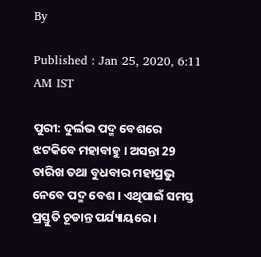By

Published : Jan 25, 2020, 6:11 AM IST

ପୁରୀ: ଦୁର୍ଲଭ ପଦ୍ମ ବେଶରେ ଝଟକିବେ ମହାବାହୁ । ଅସନ୍ତା 29 ତାରିଖ ତଥା ବୁଧବାର ମହାପ୍ରଭୁ ନେବେ ପଦ୍ମ ବେଶ । ଏଥିପାଇଁ ସମସ୍ତ ପ୍ରସ୍ତୁତି ଚୂଡାନ୍ତ ପର୍ଯ୍ୟାୟରେ ।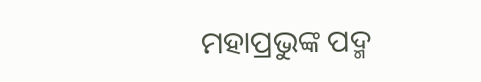ମହାପ୍ରଭୁଙ୍କ ପଦ୍ମ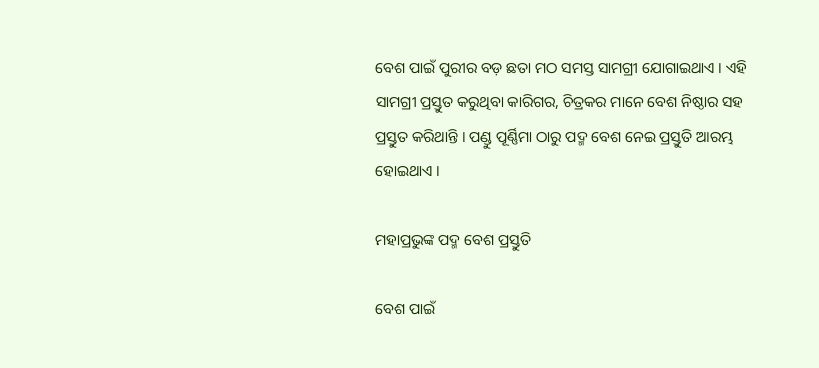ବେଶ ପାଇଁ ପୁରୀର ବଡ଼ ଛତା ମଠ ସମସ୍ତ ସାମଗ୍ରୀ ଯୋଗାଇଥାଏ । ଏହି ସାମଗ୍ରୀ ପ୍ରସ୍ତୁତ କରୁଥିବା କାରିଗର, ଚିତ୍ରକର ମାନେ ବେଶ ନିଷ୍ଠାର ସହ ପ୍ରସ୍ତୁତ କରିଥାନ୍ତି । ପଣ୍ଡୁ ପୂର୍ଣ୍ଣିମା ଠାରୁ ପଦ୍ମ ବେଶ ନେଇ ପ୍ରସ୍ତୁତି ଆରମ୍ଭ ହୋଇଥାଏ ।

ମହାପ୍ରଭୁଙ୍କ ପଦ୍ମ ବେଶ ପ୍ରସ୍ତୁତି

ବେଶ ପାଇଁ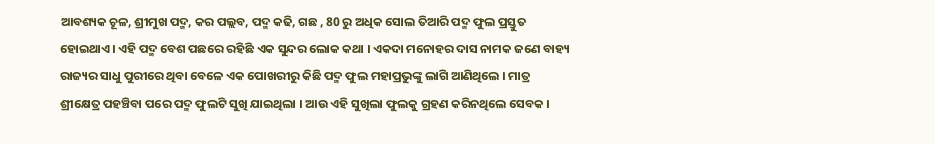ଆବଶ୍ୟକ ଚୂଳ, ଶ୍ରୀମୁଖ ପଦ୍ମ, କର ପଲ୍ଲବ, ପଦ୍ମ କଢି, ଗଛ , 80 ରୁ ଅଧିକ ସୋଲ ତିଆରି ପଦ୍ମ ଫୁଲ ପ୍ରସ୍ତୁତ ହୋଇଥାଏ। ଏହି ପଦ୍ମ ବେଶ ପଛରେ ରହିଛି ଏକ ସୁନ୍ଦର ଲୋକ କଥା । ଏକଦା ମନୋହର ଦାସ ନାମକ ଜଣେ ବାହ୍ୟ ରାଜ୍ୟର ସାଧୁ ପୁରୀରେ ଥିବା ବେଳେ ଏକ ପୋଖରୀରୁ କିଛି ପଦ୍ମ ଫୁଲ ମହାପ୍ରଭୁଙ୍କୁ ଲାଗି ଆଣିଥିଲେ । ମାତ୍ର ଶ୍ରୀକ୍ଷେତ୍ର ପହଞ୍ଚିବା ପରେ ପଦ୍ମ ଫୁଲଟି ସୁଖି ଯାଇଥିଲା । ଆଉ ଏହି ସୁଖିଲା ଫୁଲକୁ ଗ୍ରହଣ କରିନଥିଲେ ସେବକ ।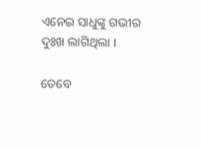ଏନେଇ ସାଧୁଙ୍କୁ ଗଭୀର ଦୁଃଖ ଲାଗିଥିଲା ।

ତେବେ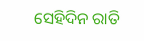ସେହିଦିନ ରାତି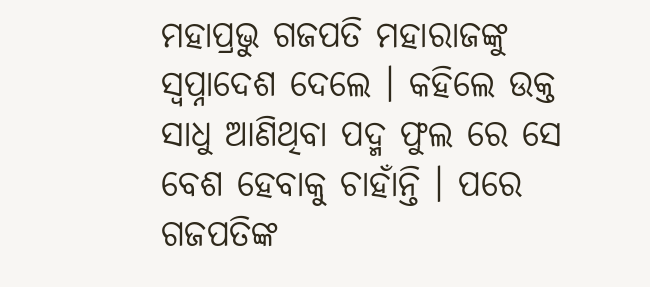ମହାପ୍ରଭୁ ଗଜପତି ମହାରାଜଙ୍କୁ ସ୍ବପ୍ନାଦେଶ ଦେଲେ । କହିଲେ ଉକ୍ତ ସାଧୁ ଆଣିଥିବା ପଦ୍ମ ଫୁଲ ରେ ସେ ବେଶ ହେବାକୁ ଚାହାଁନ୍ତି । ପରେ ଗଜପତିଙ୍କ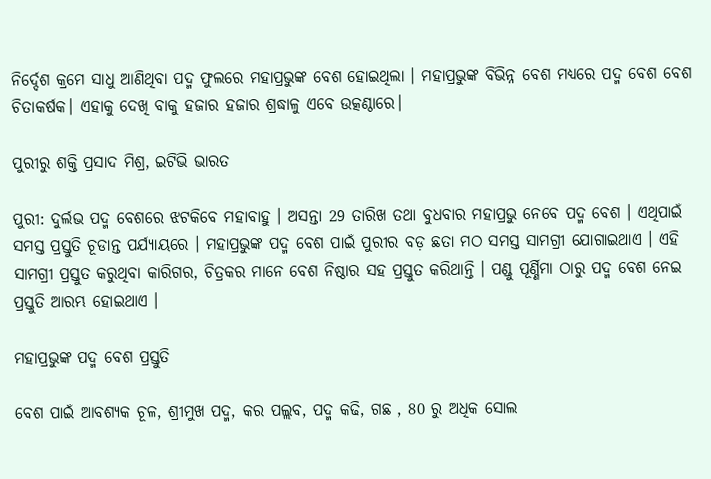ନିର୍ଦ୍ଦେଶ କ୍ରମେ ସାଧୁ ଆଣିଥିବା ପଦ୍ମ ଫୁଲରେ ମହାପ୍ରଭୁଙ୍କ ବେଶ ହୋଇଥିଲା । ମହାପ୍ରଭୁଙ୍କ ବିଭିନ୍ନ ବେଶ ମଧ୍ୟରେ ପଦ୍ମ ବେଶ ବେଶ ଚିତାକର୍ଷକ। ଏହାକୁ ଦେଖି ବାକୁ ହଜାର ହଜାର ଶ୍ରଦ୍ଧାଳୁ ଏବେ ଉତ୍କଣ୍ଠାରେ।

ପୁରୀରୁ ଶକ୍ତି ପ୍ରସାଦ ମିଶ୍ର, ଇଟିଭି ଭାରତ

ପୁରୀ: ଦୁର୍ଲଭ ପଦ୍ମ ବେଶରେ ଝଟକିବେ ମହାବାହୁ । ଅସନ୍ତା 29 ତାରିଖ ତଥା ବୁଧବାର ମହାପ୍ରଭୁ ନେବେ ପଦ୍ମ ବେଶ । ଏଥିପାଇଁ ସମସ୍ତ ପ୍ରସ୍ତୁତି ଚୂଡାନ୍ତ ପର୍ଯ୍ୟାୟରେ । ମହାପ୍ରଭୁଙ୍କ ପଦ୍ମ ବେଶ ପାଇଁ ପୁରୀର ବଡ଼ ଛତା ମଠ ସମସ୍ତ ସାମଗ୍ରୀ ଯୋଗାଇଥାଏ । ଏହି ସାମଗ୍ରୀ ପ୍ରସ୍ତୁତ କରୁଥିବା କାରିଗର, ଚିତ୍ରକର ମାନେ ବେଶ ନିଷ୍ଠାର ସହ ପ୍ରସ୍ତୁତ କରିଥାନ୍ତି । ପଣ୍ଡୁ ପୂର୍ଣ୍ଣିମା ଠାରୁ ପଦ୍ମ ବେଶ ନେଇ ପ୍ରସ୍ତୁତି ଆରମ୍ଭ ହୋଇଥାଏ ।

ମହାପ୍ରଭୁଙ୍କ ପଦ୍ମ ବେଶ ପ୍ରସ୍ତୁତି

ବେଶ ପାଇଁ ଆବଶ୍ୟକ ଚୂଳ, ଶ୍ରୀମୁଖ ପଦ୍ମ, କର ପଲ୍ଲବ, ପଦ୍ମ କଢି, ଗଛ , 80 ରୁ ଅଧିକ ସୋଲ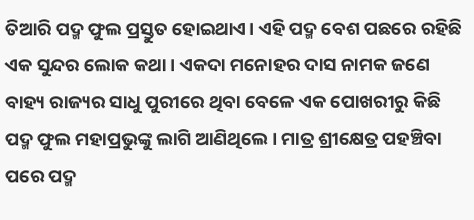ତିଆରି ପଦ୍ମ ଫୁଲ ପ୍ରସ୍ତୁତ ହୋଇଥାଏ। ଏହି ପଦ୍ମ ବେଶ ପଛରେ ରହିଛି ଏକ ସୁନ୍ଦର ଲୋକ କଥା । ଏକଦା ମନୋହର ଦାସ ନାମକ ଜଣେ ବାହ୍ୟ ରାଜ୍ୟର ସାଧୁ ପୁରୀରେ ଥିବା ବେଳେ ଏକ ପୋଖରୀରୁ କିଛି ପଦ୍ମ ଫୁଲ ମହାପ୍ରଭୁଙ୍କୁ ଲାଗି ଆଣିଥିଲେ । ମାତ୍ର ଶ୍ରୀକ୍ଷେତ୍ର ପହଞ୍ଚିବା ପରେ ପଦ୍ମ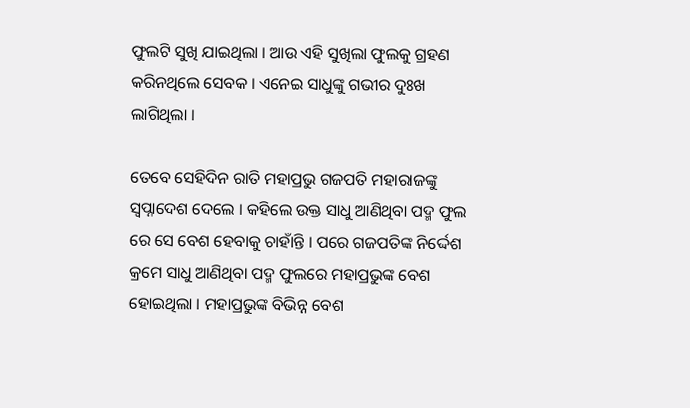ଫୁଲଟି ସୁଖି ଯାଇଥିଲା । ଆଉ ଏହି ସୁଖିଲା ଫୁଲକୁ ଗ୍ରହଣ କରିନଥିଲେ ସେବକ । ଏନେଇ ସାଧୁଙ୍କୁ ଗଭୀର ଦୁଃଖ ଲାଗିଥିଲା ।

ତେବେ ସେହିଦିନ ରାତି ମହାପ୍ରଭୁ ଗଜପତି ମହାରାଜଙ୍କୁ ସ୍ବପ୍ନାଦେଶ ଦେଲେ । କହିଲେ ଉକ୍ତ ସାଧୁ ଆଣିଥିବା ପଦ୍ମ ଫୁଲ ରେ ସେ ବେଶ ହେବାକୁ ଚାହାଁନ୍ତି । ପରେ ଗଜପତିଙ୍କ ନିର୍ଦ୍ଦେଶ କ୍ରମେ ସାଧୁ ଆଣିଥିବା ପଦ୍ମ ଫୁଲରେ ମହାପ୍ରଭୁଙ୍କ ବେଶ ହୋଇଥିଲା । ମହାପ୍ରଭୁଙ୍କ ବିଭିନ୍ନ ବେଶ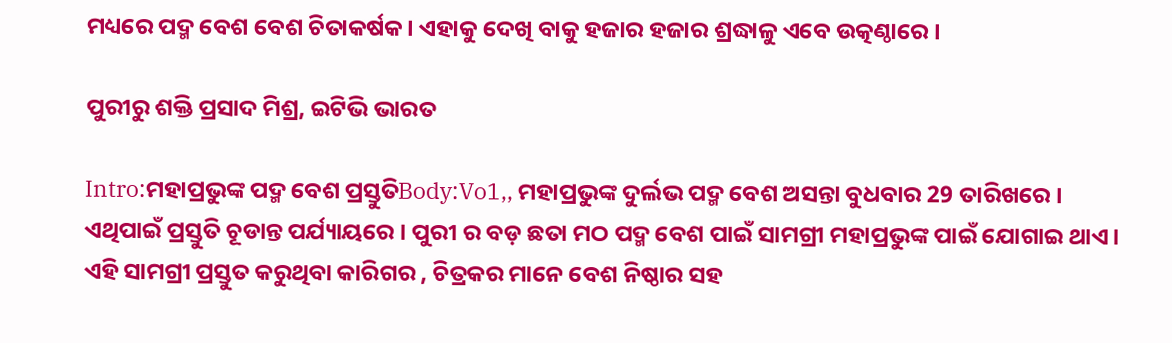ମଧ୍ୟରେ ପଦ୍ମ ବେଶ ବେଶ ଚିତାକର୍ଷକ। ଏହାକୁ ଦେଖି ବାକୁ ହଜାର ହଜାର ଶ୍ରଦ୍ଧାଳୁ ଏବେ ଉତ୍କଣ୍ଠାରେ।

ପୁରୀରୁ ଶକ୍ତି ପ୍ରସାଦ ମିଶ୍ର, ଇଟିଭି ଭାରତ

Intro:ମହାପ୍ରଭୁଙ୍କ ପଦ୍ମ ବେଶ ପ୍ରସ୍ତୁତିBody:Vo1,, ମହାପ୍ରଭୁଙ୍କ ଦୁର୍ଲଭ ପଦ୍ମ ବେଶ ଅସନ୍ତା ବୁଧବାର 29 ତାରିଖରେ। ଏଥିପାଇଁ ପ୍ରସ୍ତୁତି ଚୂଡାନ୍ତ ପର୍ଯ୍ୟାୟରେ। ପୁରୀ ର ବଡ଼ ଛତା ମଠ ପଦ୍ମ ବେଶ ପାଇଁ ସାମଗ୍ରୀ ମହାପ୍ରଭୁଙ୍କ ପାଇଁ ଯୋଗାଇ ଥାଏ। ଏହି ସାମଗ୍ରୀ ପ୍ରସ୍ତୁତ କରୁଥିବା କାରିଗର , ଚିତ୍ରକର ମାନେ ବେଶ ନିଷ୍ଠାର ସହ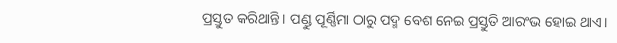ପ୍ରସ୍ତୁତ କରିଥାନ୍ତି। ପଣ୍ଡୁ ପୂର୍ଣ୍ଣିମା ଠାରୁ ପଦ୍ମ ବେଶ ନେଇ ପ୍ରସ୍ତୁତି ଆରଂଭ ହୋଇ ଥାଏ।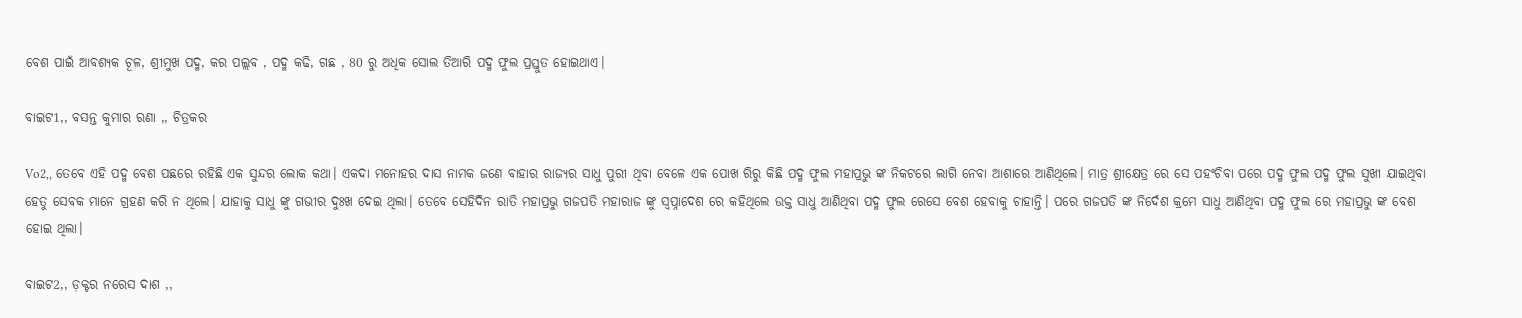ବେଶ ପାଇଁ ଆବଶ୍ୟକ ଚୂଳ, ଶ୍ରୀମୁଖ ପଦ୍ମ, କର ପଲ୍ଲବ , ପଦ୍ମ କଢି, ଗଛ , 80 ରୁ ଅଧିକ ସୋଲ ତିଆରି ପଦ୍ମ ଫୁଲ ପ୍ରସ୍ତୁତ ହୋଇଥାଏ।

ବାଇଟ1,, ବସନ୍ତ କୁମାର ରଣା ,, ଚିତ୍ରକର

Vo2,, ତେବେ ଏହି ପଦ୍ମ ବେଶ ପଛରେ ରହିଛି ଏକ ସୁନ୍ଦର ଲୋକ କଥା। ଏକଦା ମନୋହର ଦାସ ନାମକ ଜଣେ ବାହାର ରାଜ୍ୟର ସାଧୁ ପୁରୀ ଥିବା ବେଳେ ଏକ ପୋଖ ରିରୁ କିଛି ପଦ୍ମ ଫୁଲ ମହାପ୍ରଭୁ ଙ୍କ ନିକଟରେ ଲାଗି ନେବା ଆଶାରେ ଆଣିଥିଲେ। ମାତ୍ର ଶ୍ରୀକ୍ଷେତ୍ର ରେ ସେ ପହଂଚିବା ପରେ ପଦ୍ମ ଫୁଲ ପଦ୍ମ ଫୁଲ ସୁଖୀ ଯାଇଥିବା ହେତୁ ସେବକ ମାନେ ଗ୍ରହଣ କରି ନ ଥିଲେ। ଯାହାକୁ ସାଧୁ ଙ୍କୁ ଗଭୀର ଦୁଃଖ ଦେଇ ଥିଲା। ତେବେ ସେହିଦିନ ରାତି ମହାପ୍ରଭୁ ଗଜପତି ମହାରାଜ ଙ୍କୁ ସ୍ୱପ୍ନାଦେଶ ରେ କହିଥିଲେ ଉକ୍ତ ସାଧୁ ଆଣିଥିବା ପଦ୍ମ ଫୁଲ ରେସେ ବେଶ ହେବାକୁ ଚାହାନ୍ତି। ପରେ ଗଜପତି ଙ୍କ ନିର୍ଦେଶ କ୍ରମେ ସାଧୁ ଆଣିଥିବା ପଦ୍ମ ଫୁଲ ରେ ମହାପ୍ରଭୁ ଙ୍କ ବେଶ ହୋଇ ଥିଲା।

ବାଇଟ2,, ଡ଼କ୍ଟର ନରେସ ଦାଶ ,,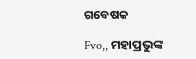ଗବେଷକ

Fvo,, ମହାପ୍ରଭୁଙ୍କ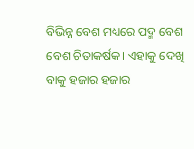ବିଭିନ୍ନ ବେଶ ମଧ୍ୟରେ ପଦ୍ମ ବେଶ ବେଶ ଚିତାକର୍ଷକ। ଏହାକୁ ଦେଖି ବାକୁ ହଜାର ହଜାର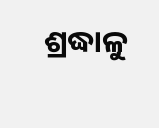ଶ୍ରଦ୍ଧାଳୁ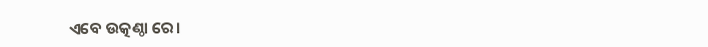ଏବେ ଉତ୍କଣ୍ଠା ରେ।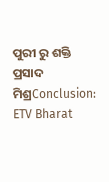ପୁରୀ ରୁ ଶକ୍ତି ପ୍ରସାଦ ମିଶ୍ରConclusion:
ETV Bharat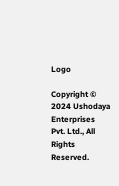Logo

Copyright © 2024 Ushodaya Enterprises Pvt. Ltd., All Rights Reserved.